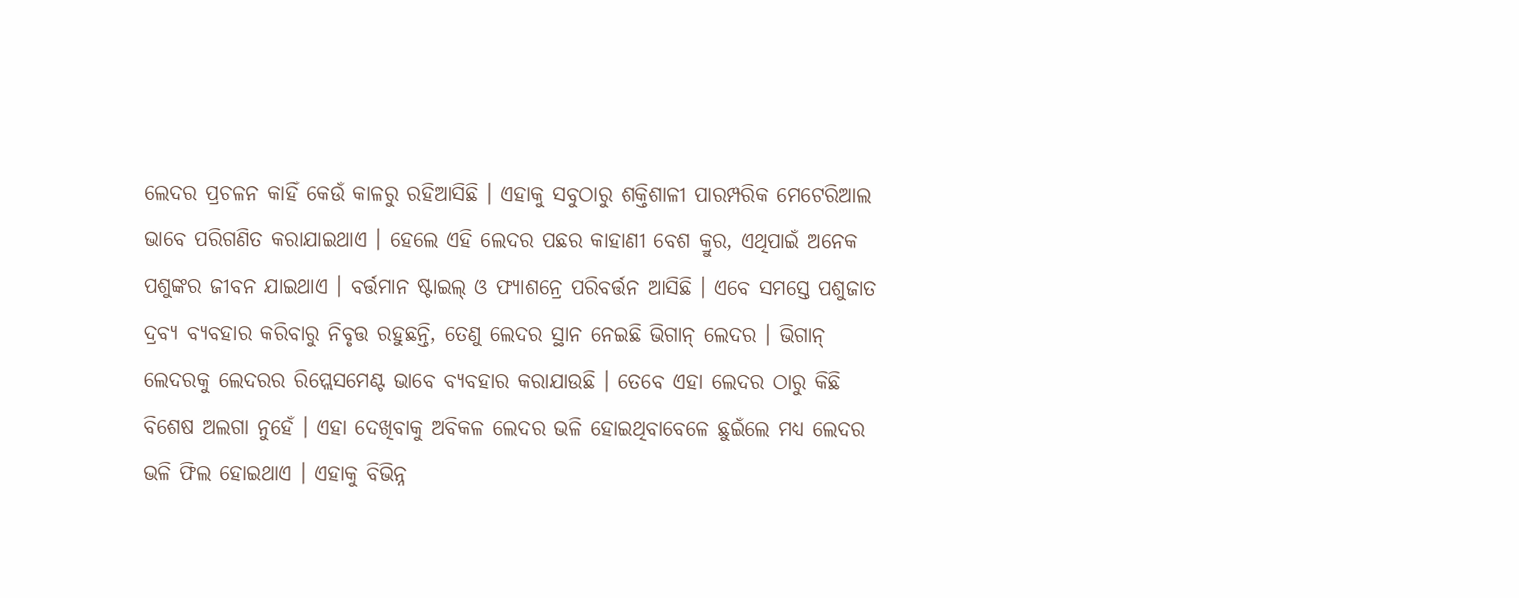ଲେଦର ପ୍ରଚଳନ କାହିଁ କେଉଁ କାଳରୁ ରହିଆସିଛି । ଏହାକୁ ସବୁଠାରୁ ଶକ୍ତିଶାଳୀ ପାରମ୍ପରିକ ମେଟେରିଆଲ ଭାବେ ପରିଗଣିତ କରାଯାଇଥାଏ । ହେଲେ ଏହି ଲେଦର ପଛର କାହାଣୀ ବେଶ କ୍ରୁର, ଏଥିପାଇଁ ଅନେକ ପଶୁଙ୍କର ଜୀବନ ଯାଇଥାଏ । ବର୍ତ୍ତମାନ ଷ୍ଟାଇଲ୍ ଓ ଫ୍ୟାଶନ୍ରେ ପରିବର୍ତ୍ତନ ଆସିଛି । ଏବେ ସମସ୍ତେ ପଶୁଜାତ ଦ୍ରବ୍ୟ ବ୍ୟବହାର କରିବାରୁ ନିବୃତ୍ତ ରହୁଛନ୍ତି, ତେଣୁ ଲେଦର ସ୍ଥାନ ନେଇଛି ଭିଗାନ୍ ଲେଦର । ଭିଗାନ୍ ଲେଦରକୁ ଲେଦରର ରିପ୍ଲେସମେଣ୍ଟ ଭାବେ ବ୍ୟବହାର କରାଯାଉଛି । ତେବେ ଏହା ଲେଦର ଠାରୁ କିଛି ବିଶେଷ ଅଲଗା ନୁହେଁ । ଏହା ଦେଖିବାକୁ ଅବିକଳ ଲେଦର ଭଳି ହୋଇଥିବାବେଳେ ଛୁଇଁଲେ ମଧ୍ୟ ଲେଦର ଭଳି ଫିଲ ହୋଇଥାଏ । ଏହାକୁ ବିଭିନ୍ନ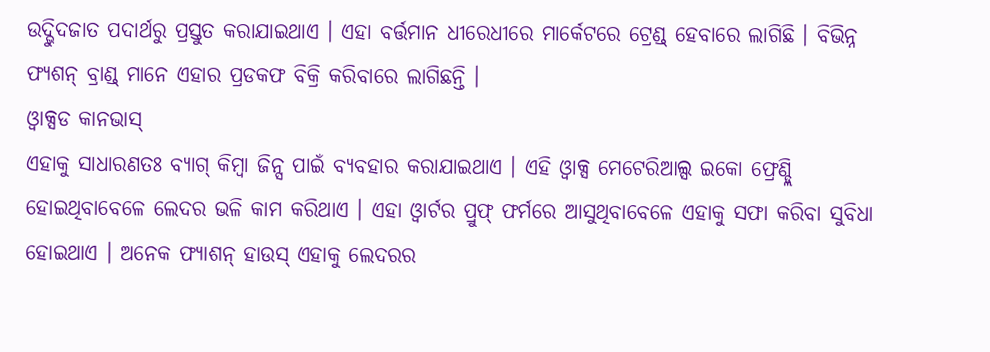ଉଦ୍ଭୁିଦଜାତ ପଦାର୍ଥରୁ ପ୍ରସ୍ତୁତ କରାଯାଇଥାଏ । ଏହା ବର୍ତ୍ତମାନ ଧୀରେଧୀରେ ମାର୍କେଟରେ ଟ୍ରେଣ୍ଡ୍ ହେବାରେ ଲାଗିଛି । ବିଭିନ୍ନ ଫ୍ୟଶନ୍ ବ୍ରାଣ୍ଡ୍ ମାନେ ଏହାର ପ୍ରଡକଫ ବିକ୍ରି କରିବାରେ ଲାଗିଛନ୍ତି ।
ଓ୍ୱାକ୍ସଡ କାନଭାସ୍
ଏହାକୁ ସାଧାରଣତଃ ବ୍ୟାଗ୍ କିମ୍ବା ଜିନ୍ସ ପାଇଁ ବ୍ୟବହାର କରାଯାଇଥାଏ । ଏହି ଓ୍ୱାକ୍ସ ମେଟେରିଆଲ୍ସ ଇକୋ ଫ୍ରେଣ୍ଡ୍ଲି ହୋଇଥିବାବେଳେ ଲେଦର ଭଳି କାମ କରିଥାଏ । ଏହା ଓ୍ୱାର୍ଟର ପ୍ରୁଫ୍ ଫର୍ମରେ ଆସୁଥିବାବେଳେ ଏହାକୁ ସଫା କରିବା ସୁବିଧା ହୋଇଥାଏ । ଅନେକ ଫ୍ୟାଶନ୍ ହାଉସ୍ ଏହାକୁ ଲେଦରର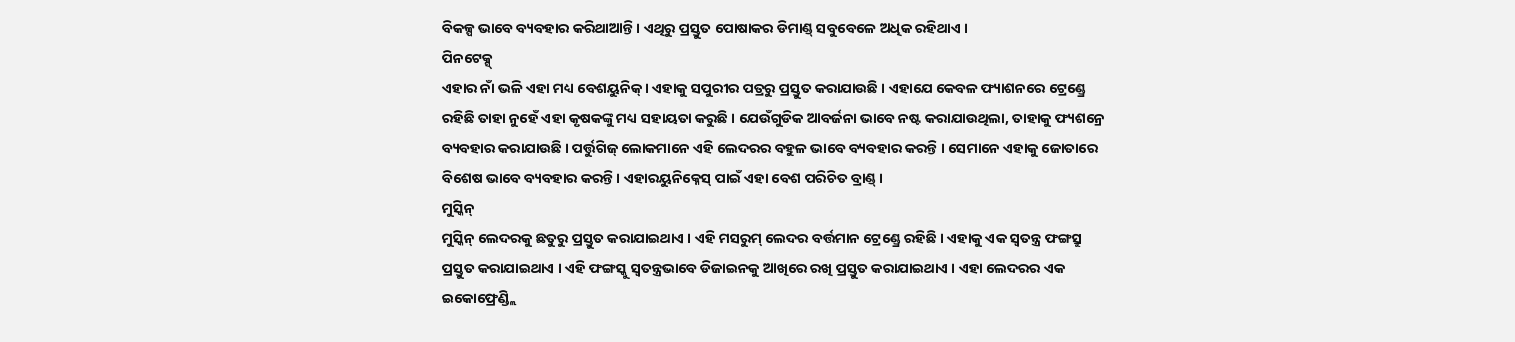ବିକଳ୍ପ ଭାବେ ବ୍ୟବହାର କରିଥାଆନ୍ତି । ଏଥିରୁ ପ୍ରସ୍ତୁତ ପୋଷାକର ଡିମାଣ୍ଡ୍ ସବୁବେଳେ ଅଧିକ ରହିଥାଏ ।
ପିନଟେକ୍ସ୍
ଏହାର ନାଁ ଭଳି ଏହା ମଧ୍ୟ ବେଶୟୁନିକ୍ । ଏହାକୁ ସପୁରୀର ପତ୍ରରୁ ପ୍ରସ୍ତୁତ କରାଯାଉଛି । ଏହାଯେ କେବଳ ଫ୍ୟାଶନରେ ଟ୍ରେଣ୍ଡ୍ରେ ରହିଛି ତାହା ନୁହେଁ ଏହା କୃଷକଙ୍କୁ ମଧ୍ୟ ସହାୟତା କରୁଛି । ଯେଉଁଗୁଡିକ ଆବର୍ଜନା ଭାବେ ନଷ୍ଟ କରାଯାଉଥିଲା, ତାହାକୁ ଫ୍ୟଶନ୍ରେ ବ୍ୟବହାର କରାଯାଉଛି । ପର୍ତ୍ତୁଗିଜ୍ ଲୋକମାନେ ଏହି ଲେଦରର ବହୁଳ ଭାବେ ବ୍ୟବହାର କରନ୍ତି । ସେମାନେ ଏହାକୁ ଜୋତାରେ ବିଶେଷ ଭାବେ ବ୍ୟବହାର କରନ୍ତି । ଏହାରୟୁନିକ୍ନେସ୍ ପାଇଁ ଏହା ବେଶ ପରିଚିତ ବ୍ରାଣ୍ଡ୍ ।
ମୁସ୍କିନ୍
ମୁସ୍କିନ୍ ଲେଦରକୁ ଛତୁରୁ ପ୍ରସ୍ତୁତ କରାଯାଇଥାଏ । ଏହି ମସରୁମ୍ ଲେଦର ବର୍ତ୍ତମାନ ଟ୍ରେଣ୍ଡ୍ରେ ରହିଛି । ଏହାକୁ ଏକ ସ୍ୱତନ୍ତ୍ର ଫଙ୍ଗସ୍ରୁ ପ୍ରସ୍ତୁତ କରାଯାଇଥାଏ । ଏହି ଫଙ୍ଗସ୍କୁ ସ୍ୱତନ୍ତ୍ରଭାବେ ଡିଜାଇନକୁ ଆଖିରେ ରଖି ପ୍ରସ୍ତୁତ କରାଯାଇଥାଏ । ଏହା ଲେଦରର ଏକ ଇକୋଫ୍ରେଣ୍ଡ୍ଲି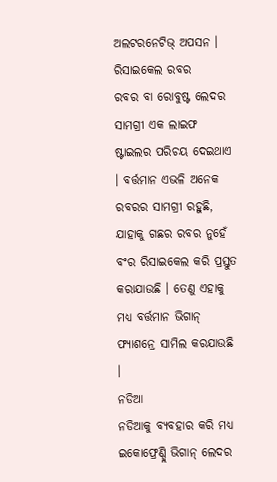ଅଲଟରନେଟିଭ୍ ଅପସନ ।
ରିସାଇକେଲ ରବର
ରବର ବା ରୋବୁଷ୍ଟ ଲେଦର ସାମଗ୍ରୀ ଏକ ଲାଇଫ ଷ୍ଟାଇଲର ପରିଚୟ ଦେଇଥାଏ । ବର୍ତ୍ତମାନ ଏଭଳି ଅନେକ ରବରର ସାମଗ୍ରୀ ରହୁଛି, ଯାହାକୁ ଗଛର ରବର ନୁହେଁ ବଂର ରିସାଇକେଲ କରି ପ୍ରସ୍ତୁତ କରାଯାଉଛି । ତେଣୁ ଏହାକୁ ମଧ୍ୟ ବର୍ତ୍ତମାନ ଭିଗାନ୍ ଫ୍ୟାଶନ୍ରେ ସାମିଲ କରଯାଉଛି ।
ନଡିଆ
ନଡିଆକୁ ବ୍ୟବହାର କରି ମଧ୍ୟ ଇକୋଫ୍ରେଣ୍ଡ୍ଲି ଭିଗାନ୍ ଲେଦର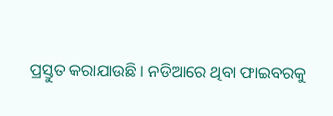ପ୍ରସ୍ତୁତ କରାଯାଉଛି । ନଡିଆରେ ଥିବା ଫାଇବରକୁ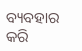ବ୍ୟବହାର କରି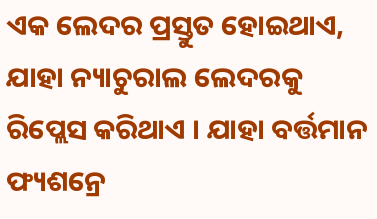ଏକ ଲେଦର ପ୍ରସ୍ତୁତ ହୋଇଥାଏ, ଯାହା ନ୍ୟାଚୁରାଲ ଲେଦରକୁ ରିପ୍ଲେସ କରିଥାଏ । ଯାହା ବର୍ତ୍ତମାନ ଫ୍ୟଶନ୍ରେ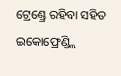ଟ୍ରେଣ୍ଡ୍ରେ ରହିବା ସହିତ ଇକୋଫ୍ରେଣ୍ଡ୍ଲି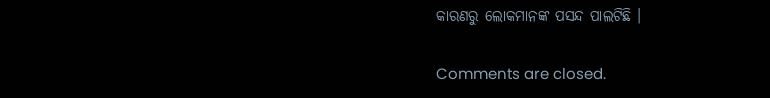କାରଣରୁ ଲୋକମାନଙ୍କ ପସନ୍ଦ ପାଲଟିଛି ।

Comments are closed.